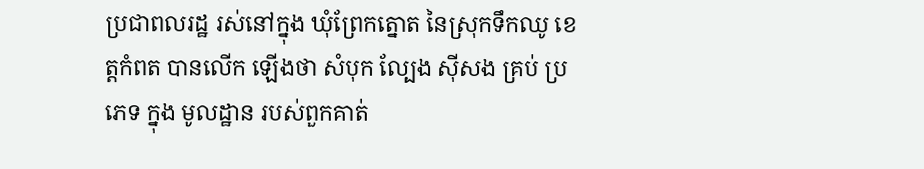ប្រជាពលរដ្ឋ រស់នៅក្នុង ឃុំព្រែកត្នោត នៃស្រុកទឹកឈូ ខេត្តកំពត បានលើក ឡើងថា សំបុក ល្បែង ស៊ីសង គ្រប់ ប្រភេទ ក្នុង មូលដ្ឋាន របស់ពួកគាត់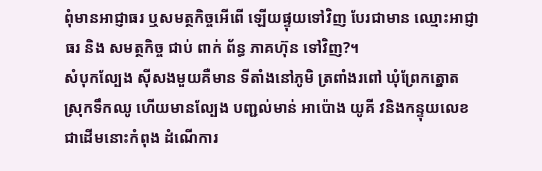ពុំមានអាជ្ញាធរ ឬសមត្ថកិច្ចអើពើ ឡើយផ្ទុយទៅវិញ បែរជាមាន ឈ្មោះអាជ្ញាធរ និង សមត្ថកិច្ច ជាប់ ពាក់ ព័ន្ធ ភាគហ៊ុន ទៅវិញ?។
សំបុកល្បែង ស៊ីសងមួយគឺមាន ទីតាំងនៅភូមិ ត្រពាំងរពៅ ឃុំព្រែកត្នោត ស្រុកទឹកឈូ ហើយមានល្បែង បញ្ជល់មាន់ អាប៉ោង យូគី វនិងកន្ទុយលេខ ជាដើមនោះកំពុង ដំណើការ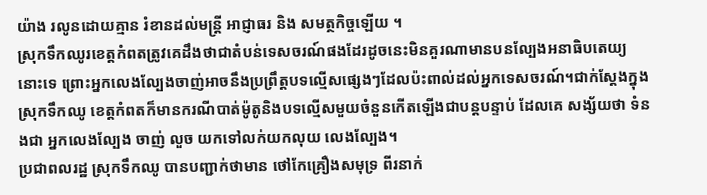យ៉ាង រលូនដោយគ្មាន រំខានដល់មន្ត្រី អាជ្ញាធរ និង សមត្ថកិច្ចឡើយ ។
ស្រុកទឹកឈូរខេត្តកំពតត្រូវគេដឹងថាជាតំបន់ទេសចរណ៍ផងដែរដូចនេះមិនគួរណាមានបនល្បែងអនាធិបតេយ្យនោះទេ ព្រោះអ្នកលេងល្បែងចាញ់អាចនឹងប្រព្រឹត្តបទល្មើសផ្សេងៗដែលប៉ះពាល់ដល់អ្នកទេសចរណ៍។ជាក់ស្តែងក្នុងស្រុកទឹកឈូ ខេត្តកំពតក៏មានករណីបាត់ម៉ូតូនិងបទល្មើសមួយចំនួនកើតឡើងជាបន្តបន្ទាប់ ដែលគេ សង្ស័យថា ទំនងជា អ្នកលេងល្បែង ចាញ់ លួច យកទៅលក់យកលុយ លេងល្បែង។
ប្រជាពលរដ្ឋ ស្រុកទឹកឈូ បានបញ្ជាក់ថាមាន ថៅកែគ្រឿងសមុទ្រ ពីរនាក់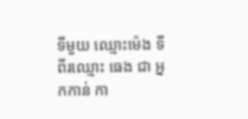ទីមួយ ឈ្មោះម៉េង ទីពីរឈ្មោះ ធេង ជា អ្នកកាន់ កា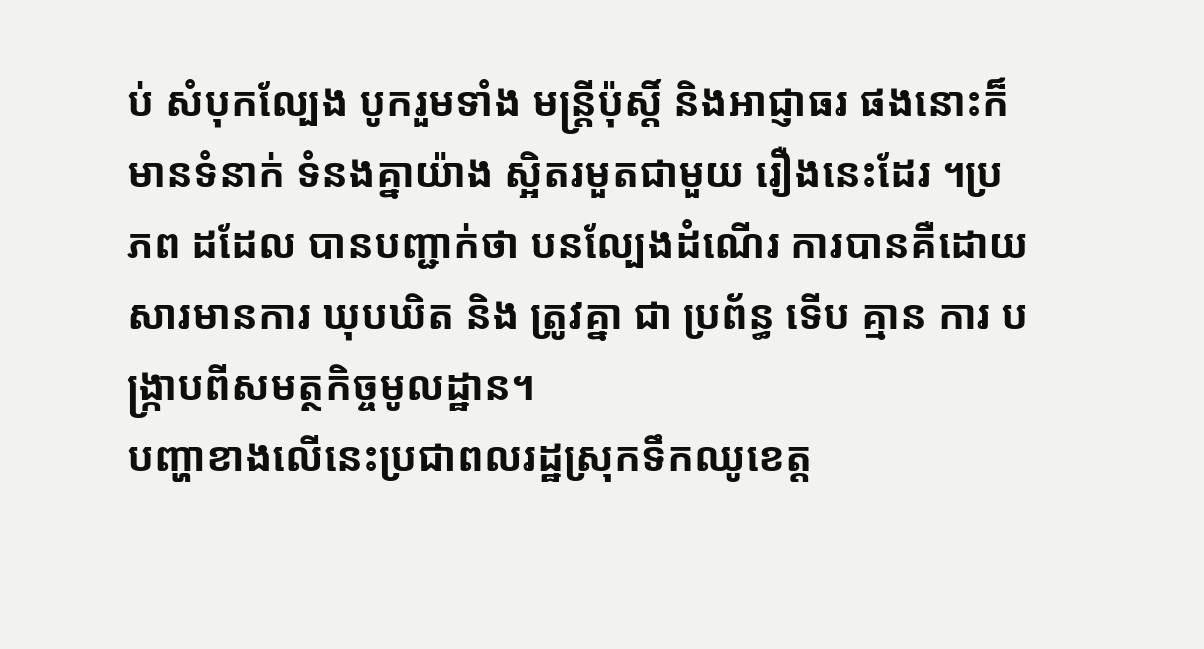ប់ សំបុកល្បែង បូករួមទាំង មន្ត្រីប៉ុស្តិ៍ និងអាជ្ញាធរ ផងនោះក៏មានទំនាក់ ទំនងគ្នាយ៉ាង ស្អិតរមួតជាមួយ រឿងនេះដែរ ។ប្រភព ដដែល បានបញ្ជាក់ថា បនល្បែងដំណើរ ការបានគឺដោយ សារមានការ ឃុបឃិត និង ត្រូវគ្នា ជា ប្រព័ន្ធ ទើប គ្មាន ការ បង្រ្កាបពីសមត្ថកិច្ចមូលដ្ឋាន។
បញ្ហាខាងលើនេះប្រជាពលរដ្ឋស្រុកទឹកឈូខេត្ត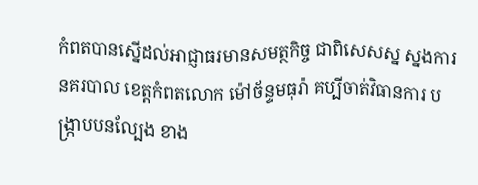កំពតបានស្នើដល់អាជ្ញាធរមានសមត្ថកិច្ច ជាពិសេសស្ន ស្នងការ នគរបាល ខេត្តកំពតលោក ម៉ៅច័ន្ទមធុរ៉ា គប្បីចាត់វិធានការ បង្រ្កាបបនល្បែង ខាង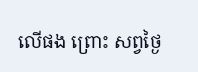លើផង ព្រោះ សព្វថ្ងៃ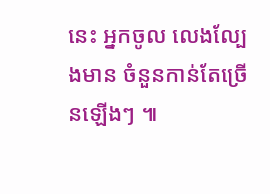នេះ អ្នកចូល លេងល្បែងមាន ចំនួនកាន់តែច្រើនឡើងៗ ៕